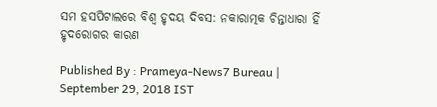ସମ ହସପିଟାଲରେ ବିଶ୍ବ ହୃଦୟ ଦିବସ: ନକାରାତ୍ମକ ଚିନ୍ତାଧାରା ହିଁ ହୃଦରୋଗର କାରଣ

Published By : Prameya-News7 Bureau | September 29, 2018 IST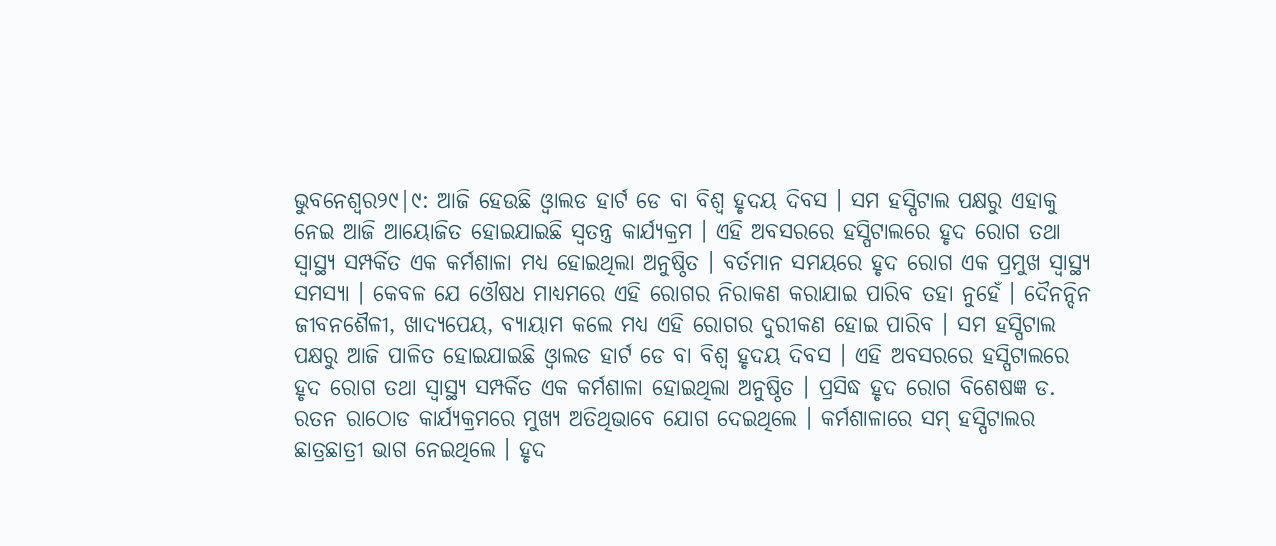ଭୁବନେଶ୍ବର୨୯|୯: ଆଜି ହେଉଛି ଓ୍ବାଲଡ ହାର୍ଟ ଡେ ବା ବିଶ୍ବ ହୃଦୟ ଦିବସ । ସମ ହସ୍ପିଟାଲ ପକ୍ଷରୁ ଏହାକୁ ନେଇ ଆଜି ଆୟୋଜିତ ହୋଇଯାଇଛି ସ୍ବତନ୍ତ୍ର କାର୍ଯ୍ୟକ୍ରମ । ଏହି ଅବସରରେ ହସ୍ପିଟାଲରେ ହୃଦ ରୋଗ ତଥା ସ୍ବାସ୍ଥ୍ୟ ସମ୍ପର୍କିତ ଏକ କର୍ମଶାଳା ମଧ୍ୟ ହୋଇଥିଲା ଅନୁଷ୍ଠିତ । ବର୍ତମାନ ସମୟରେ ହୃଦ ରୋଗ ଏକ ପ୍ରମୁଖ ସ୍ବାସ୍ଥ୍ୟ ସମସ୍ୟା । କେବଳ ଯେ ଓୌଷଧ ମାଧ୍ୟମରେ ଏହି ରୋଗର ନିରାକଣ କରାଯାଇ ପାରିବ ତହା ନୁହେଁ । ଦୈନନ୍ଦିନ ଜୀବନଶୈଳୀ, ଖାଦ୍ୟପେୟ, ବ୍ୟାୟାମ କଲେ ମଧ୍ୟ ଏହି ରୋଗର ଦୁରୀକଣ ହୋଇ ପାରିବ । ସମ ହସ୍ପିଟାଲ ପକ୍ଷରୁ ଆଜି ପାଳିତ ହୋଇଯାଇଛି ଓ୍ବାଲଡ ହାର୍ଟ ଡେ ବା ବିଶ୍ବ ହୃଦୟ ଦିବସ । ଏହି ଅବସରରେ ହସ୍ପିଟାଲରେ ହୃଦ ରୋଗ ତଥା ସ୍ବାସ୍ଥ୍ୟ ସମ୍ପର୍କିତ ଏକ କର୍ମଶାଳା ହୋଇଥିଲା ଅନୁଷ୍ଠିତ । ପ୍ରସିଦ୍ଧ ହୃଦ ରୋଗ ବିଶେଷଜ୍ଞ ଡ. ରତନ ରାଠୋଡ କାର୍ଯ୍ୟକ୍ରମରେ ମୁଖ୍ୟ ଅତିଥିଭାବେ ଯୋଗ ଦେଇଥିଲେ । କର୍ମଶାଳାରେ ସମ୍ ହସ୍ପିଟାଲର ଛାତ୍ରଛାତ୍ରୀ ଭାଗ ନେଇଥିଲେ । ହୃଦ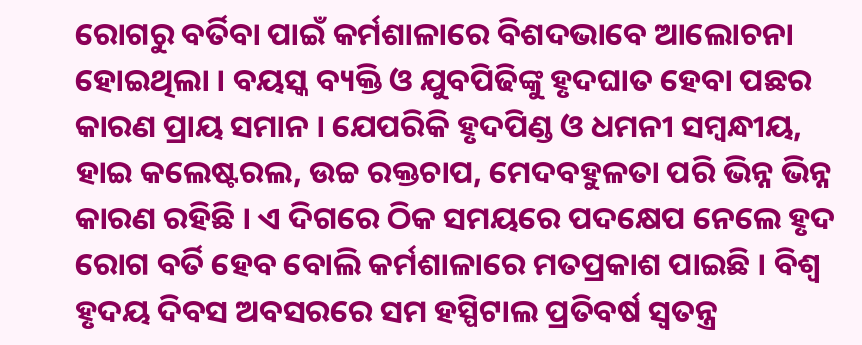ରୋଗରୁ ବର୍ତିବା ପାଇଁ କର୍ମଶାଳାରେ ବିଶଦଭାବେ ଆଲୋଚନା ହୋଇଥିଲା । ବୟସ୍କ ବ୍ୟକ୍ତି ଓ ଯୁବପିଢିଙ୍କୁ ହୃଦଘାତ ହେବା ପଛର କାରଣ ପ୍ରାୟ ସମାନ । ଯେପରିକି ହୃଦପିଣ୍ଡ ଓ ଧମନୀ ସମ୍ବନ୍ଧୀୟ, ହାଇ କଲେଷ୍ଟରଲ, ଉଚ୍ଚ ରକ୍ତଚାପ, ମେଦବହୁଳତା ପରି ଭିନ୍ନ ଭିନ୍ନ କାରଣ ରହିଛି । ଏ ଦିଗରେ ଠିକ ସମୟରେ ପଦକ୍ଷେପ ନେଲେ ହୃଦ ରୋଗ ବର୍ତି ହେବ ବୋଲି କର୍ମଶାଳାରେ ମତପ୍ରକାଶ ପାଇଛି । ବିଶ୍ବ ହୃଦୟ ଦିବସ ଅବସରରେ ସମ ହସ୍ପିଟାଲ ପ୍ରତିବର୍ଷ ସ୍ବତନ୍ତ୍ର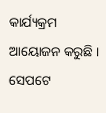କାର୍ଯ୍ୟକ୍ରମ ଆୟୋଜନ କରୁଛି । ସେପଟେ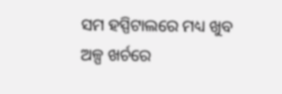ସମ ହସ୍ପିଟାଲରେ ମଧ୍ୟ ଖୁବ ଅଳ୍ପ ଖର୍ଚରେ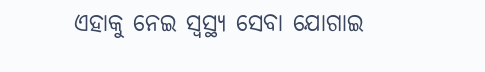ଏହାକୁ ନେଇ ସ୍ବସ୍ଥ୍ୟ ସେବା ଯୋଗାଇ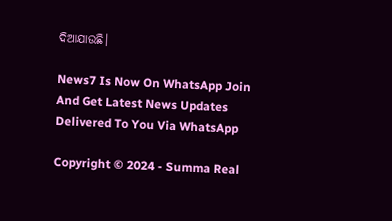ଦିଆଯାଉଛି।

News7 Is Now On WhatsApp Join And Get Latest News Updates Delivered To You Via WhatsApp

Copyright © 2024 - Summa Real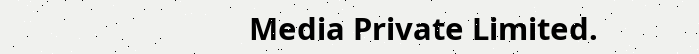Media Private Limited.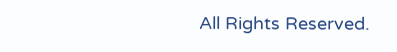All Rights Reserved.